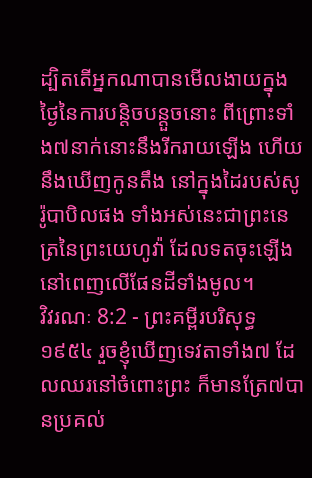ដ្បិតតើអ្នកណាបានមើលងាយក្នុងថ្ងៃនៃការបន្តិចបន្តួចនោះ ពីព្រោះទាំង៧នាក់នោះនឹងរីករាយឡើង ហើយនឹងឃើញកូនតឹង នៅក្នុងដៃរបស់សូរ៉ូបាបិលផង ទាំងអស់នេះជាព្រះនេត្រនៃព្រះយេហូវ៉ា ដែលទតចុះឡើងនៅពេញលើផែនដីទាំងមូល។
វិវរណៈ 8:2 - ព្រះគម្ពីរបរិសុទ្ធ ១៩៥៤ រួចខ្ញុំឃើញទេវតាទាំង៧ ដែលឈរនៅចំពោះព្រះ ក៏មានត្រែ៧បានប្រគល់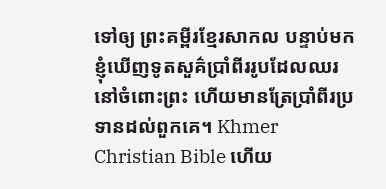ទៅឲ្យ ព្រះគម្ពីរខ្មែរសាកល បន្ទាប់មក ខ្ញុំឃើញទូតសួគ៌ប្រាំពីររូបដែលឈរនៅចំពោះព្រះ ហើយមានត្រែប្រាំពីរប្រទានដល់ពួកគេ។ Khmer Christian Bible ហើយ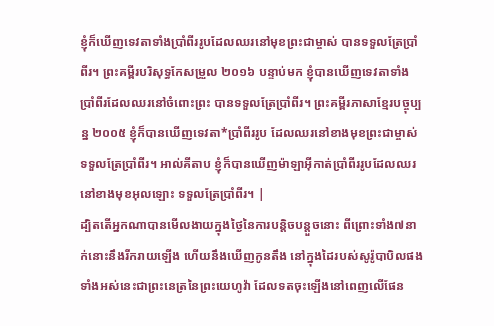ខ្ញុំក៏ឃើញទេវតាទាំងប្រាំពីររូបដែលឈរនៅមុខព្រះជាម្ចាស់ បានទទួលត្រែប្រាំពីរ។ ព្រះគម្ពីរបរិសុទ្ធកែសម្រួល ២០១៦ បន្ទាប់មក ខ្ញុំបានឃើញទេវតាទាំងប្រាំពីរដែលឈរនៅចំពោះព្រះ បានទទួលត្រែប្រាំពីរ។ ព្រះគម្ពីរភាសាខ្មែរបច្ចុប្បន្ន ២០០៥ ខ្ញុំក៏បានឃើញទេវតា*ប្រាំពីររូប ដែលឈរនៅខាងមុខព្រះជាម្ចាស់ ទទួលត្រែប្រាំពីរ។ អាល់គីតាប ខ្ញុំក៏បានឃើញម៉ាឡាអ៊ីកាត់ប្រាំពីររូបដែលឈរនៅខាងមុខអុលឡោះ ទទួលត្រែប្រាំពីរ។ |
ដ្បិតតើអ្នកណាបានមើលងាយក្នុងថ្ងៃនៃការបន្តិចបន្តួចនោះ ពីព្រោះទាំង៧នាក់នោះនឹងរីករាយឡើង ហើយនឹងឃើញកូនតឹង នៅក្នុងដៃរបស់សូរ៉ូបាបិលផង ទាំងអស់នេះជាព្រះនេត្រនៃព្រះយេហូវ៉ា ដែលទតចុះឡើងនៅពេញលើផែន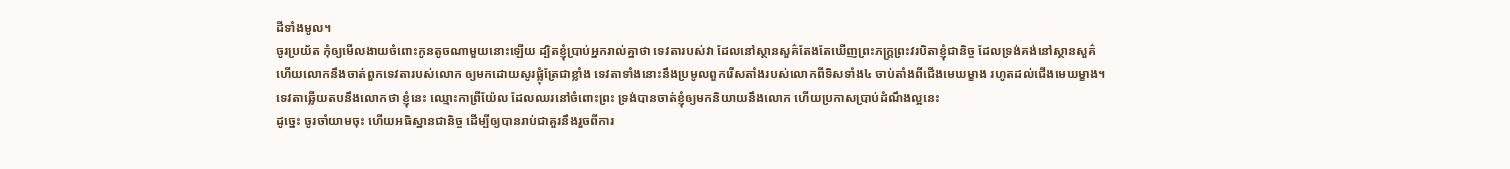ដីទាំងមូល។
ចូរប្រយ័ត កុំឲ្យមើលងាយចំពោះកូនតូចណាមួយនោះឡើយ ដ្បិតខ្ញុំប្រាប់អ្នករាល់គ្នាថា ទេវតារបស់វា ដែលនៅស្ថានសួគ៌តែងតែឃើញព្រះភក្ត្រព្រះវរបិតាខ្ញុំជានិច្ច ដែលទ្រង់គង់នៅស្ថានសួគ៌
ហើយលោកនឹងចាត់ពួកទេវតារបស់លោក ឲ្យមកដោយសូរផ្លុំត្រែជាខ្លាំង ទេវតាទាំងនោះនឹងប្រមូលពួករើសតាំងរបស់លោកពីទិសទាំង៤ ចាប់តាំងពីជើងមេឃម្ខាង រហូតដល់ជើងមេឃម្ខាង។
ទេវតាឆ្លើយតបនឹងលោកថា ខ្ញុំនេះ ឈ្មោះកាព្រីយ៉ែល ដែលឈរនៅចំពោះព្រះ ទ្រង់បានចាត់ខ្ញុំឲ្យមកនិយាយនឹងលោក ហើយប្រកាសប្រាប់ដំណឹងល្អនេះ
ដូច្នេះ ចូរចាំយាមចុះ ហើយអធិស្ឋានជានិច្ច ដើម្បីឲ្យបានរាប់ជាគួរនឹងរួចពីការ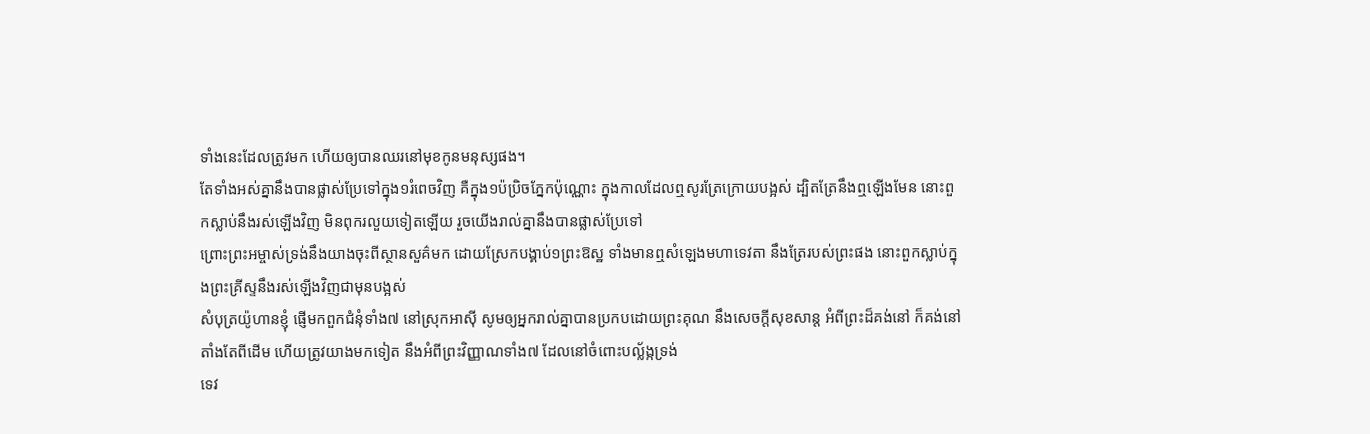ទាំងនេះដែលត្រូវមក ហើយឲ្យបានឈរនៅមុខកូនមនុស្សផង។
តែទាំងអស់គ្នានឹងបានផ្លាស់ប្រែទៅក្នុង១រំពេចវិញ គឺក្នុង១ប៉ប្រិចភ្នែកប៉ុណ្ណោះ ក្នុងកាលដែលឮសូរត្រែក្រោយបង្អស់ ដ្បិតត្រែនឹងឮឡើងមែន នោះពួកស្លាប់នឹងរស់ឡើងវិញ មិនពុករលួយទៀតឡើយ រួចយើងរាល់គ្នានឹងបានផ្លាស់ប្រែទៅ
ព្រោះព្រះអម្ចាស់ទ្រង់នឹងយាងចុះពីស្ថានសួគ៌មក ដោយស្រែកបង្គាប់១ព្រះឱស្ឋ ទាំងមានឮសំឡេងមហាទេវតា នឹងត្រែរបស់ព្រះផង នោះពួកស្លាប់ក្នុងព្រះគ្រីស្ទនឹងរស់ឡើងវិញជាមុនបង្អស់
សំបុត្រយ៉ូហានខ្ញុំ ផ្ញើមកពួកជំនុំទាំង៧ នៅស្រុកអាស៊ី សូមឲ្យអ្នករាល់គ្នាបានប្រកបដោយព្រះគុណ នឹងសេចក្ដីសុខសាន្ត អំពីព្រះដ៏គង់នៅ ក៏គង់នៅតាំងតែពីដើម ហើយត្រូវយាងមកទៀត នឹងអំពីព្រះវិញ្ញាណទាំង៧ ដែលនៅចំពោះបល្ល័ង្កទ្រង់
ទេវ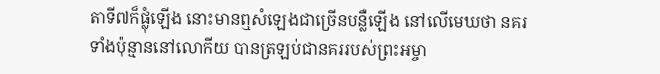តាទី៧ក៏ផ្លុំឡើង នោះមានឮសំឡេងជាច្រើនបន្លឺឡើង នៅលើមេឃថា នគរទាំងប៉ុន្មាននៅលោកីយ បានត្រឡប់ជានគររបស់ព្រះអម្ចា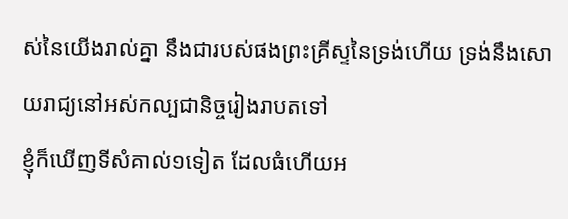ស់នៃយើងរាល់គ្នា នឹងជារបស់ផងព្រះគ្រីស្ទនៃទ្រង់ហើយ ទ្រង់នឹងសោយរាជ្យនៅអស់កល្បជានិច្ចរៀងរាបតទៅ
ខ្ញុំក៏ឃើញទីសំគាល់១ទៀត ដែលធំហើយអ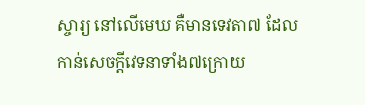ស្ចារ្យ នៅលើមេឃ គឺមានទេវតា៧ ដែលកាន់សេចក្ដីវេទនាទាំង៧ក្រោយ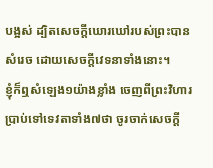បង្អស់ ដ្បិតសេចក្ដីឃោរឃៅរបស់ព្រះបានសំរេច ដោយសេចក្ដីវេទនាទាំងនោះ។
ខ្ញុំក៏ឮសំឡេង១យ៉ាងខ្លាំង ចេញពីព្រះវិហារ ប្រាប់ទៅទេវតាទាំង៧ថា ចូរចាក់សេចក្ដី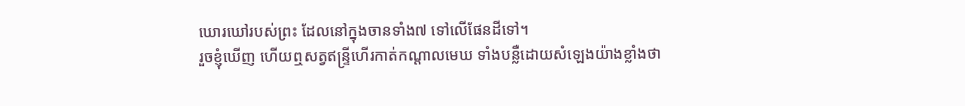ឃោរឃៅរបស់ព្រះ ដែលនៅក្នុងចានទាំង៧ ទៅលើផែនដីទៅ។
រួចខ្ញុំឃើញ ហើយឮសត្វឥន្ទ្រីហើរកាត់កណ្តាលមេឃ ទាំងបន្លឺដោយសំឡេងយ៉ាងខ្លាំងថា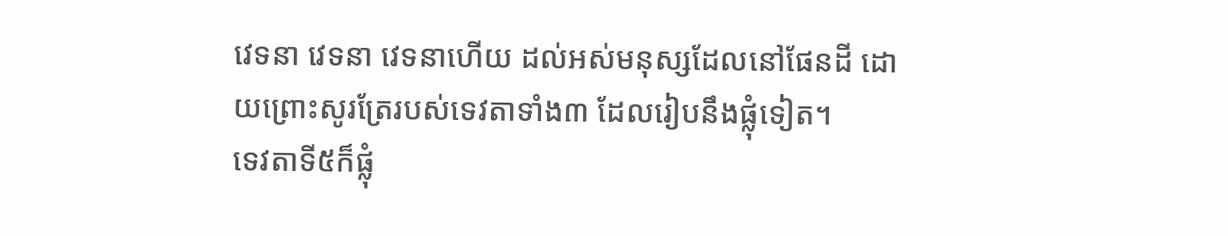វេទនា វេទនា វេទនាហើយ ដល់អស់មនុស្សដែលនៅផែនដី ដោយព្រោះសូរត្រែរបស់ទេវតាទាំង៣ ដែលរៀបនឹងផ្លុំទៀត។
ទេវតាទី៥ក៏ផ្លុំ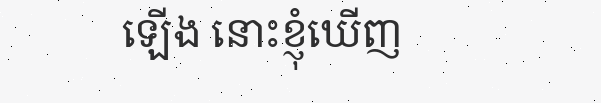ឡើង នោះខ្ញុំឃើញ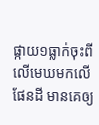ផ្កាយ១ធ្លាក់ចុះពីលើមេឃមកលើផែនដី មានគេឲ្យ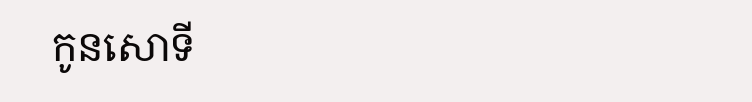កូនសោទី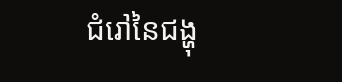ជំរៅនៃជង្ហុ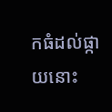កធំដល់ផ្កាយនោះ